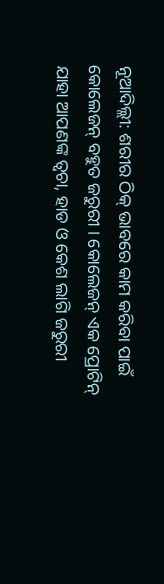ନୂଆଦିଲ୍ଲୀ: ଶରୀର ଠିକ୍ ଭାବରେ କାମ କରିବା ପାଇଁ କୋଲେଜନ୍ ବହୁତ ଜରୁରୀ । କୋଲେଜନ୍ ଏକ ପ୍ରୋଟିନ୍ ଯାହା ଆପଣଙ୍କ ତ୍ୱଚା, ହାଡ ଓ କେଶ ଲାଗି ଜରୁରୀ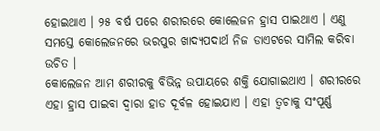ହୋଇଥାଏ । ୨୫ ବର୍ଷ ପରେ ଶରୀରରେ କୋଲେଜନ ହ୍ରାସ ପାଇଥାଏ । ଏଣୁ ସମସ୍ତେ କୋଲେଜନରେ ଭରପୁର ଖାଦ୍ୟପଦାର୍ଥ ନିଜ ଡାଏଟରେ ସାମିଲ କରିବା ଉଚିତ ।
କୋଲେଜନ ଆମ ଶରୀରକୁ ବିଭିନ୍ନ ଉପାୟରେ ଶକ୍ତି ଯୋଗାଇଥାଏ । ଶରୀରରେ ଏହା ହ୍ରାସ ପାଇବା ଦ୍ୱାରା ହାଡ ଦୂର୍ବଳ ହୋଇଯାଏ । ଏହା ତ୍ୱଚାକୁ ସଂପୂର୍ଣ୍ଣ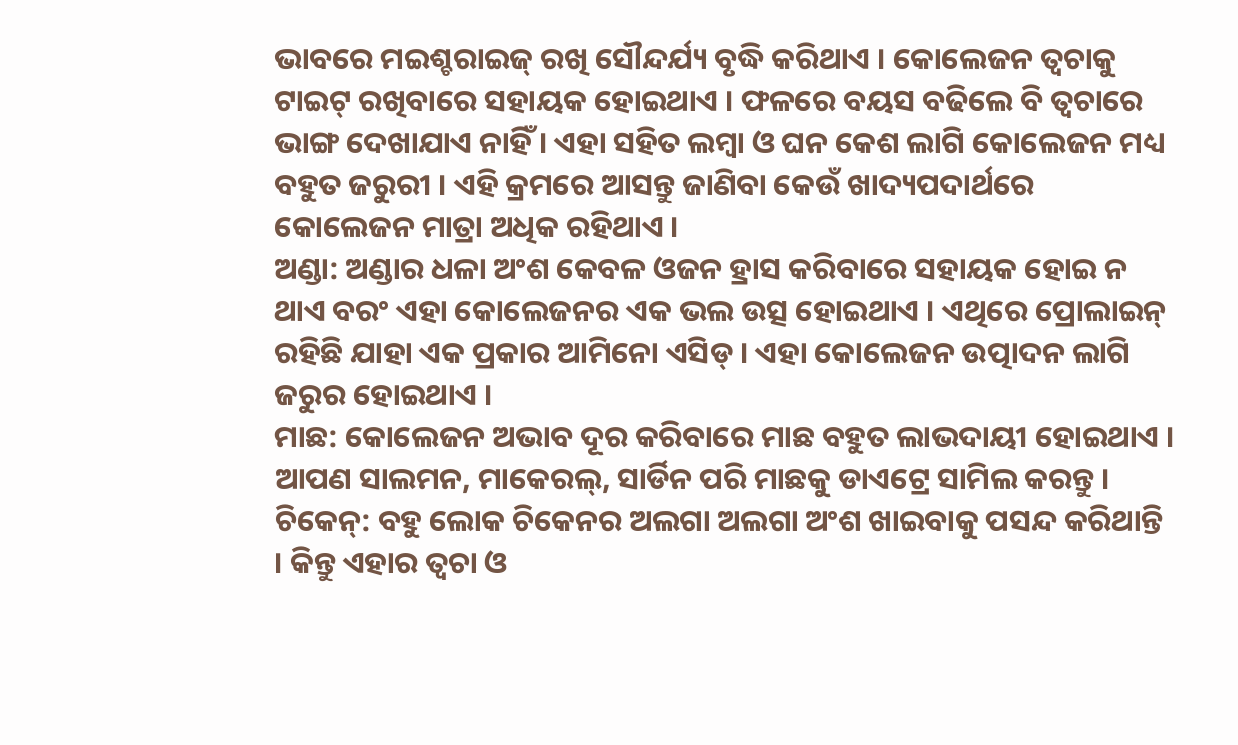ଭାବରେ ମଇଶ୍ଚରାଇଜ୍ ରଖି ସୌନ୍ଦର୍ଯ୍ୟ ବୃଦ୍ଧି କରିଥାଏ । କୋଲେଜନ ତ୍ୱଚାକୁ ଟାଇଟ୍ ରଖିବାରେ ସହାୟକ ହୋଇଥାଏ । ଫଳରେ ବୟସ ବଢିଲେ ବି ତ୍ୱଚାରେ ଭାଙ୍ଗ ଦେଖାଯାଏ ନାହିଁ । ଏହା ସହିତ ଲମ୍ବା ଓ ଘନ କେଶ ଲାଗି କୋଲେଜନ ମଧ୍ୟ ବହୁତ ଜରୁରୀ । ଏହି କ୍ରମରେ ଆସନ୍ତୁ ଜାଣିବା କେଉଁ ଖାଦ୍ୟପଦାର୍ଥରେ କୋଲେଜନ ମାତ୍ରା ଅଧିକ ରହିଥାଏ ।
ଅଣ୍ଡା: ଅଣ୍ଡାର ଧଳା ଅଂଶ କେବଳ ଓଜନ ହ୍ରାସ କରିବାରେ ସହାୟକ ହୋଇ ନ ଥାଏ ବରଂ ଏହା କୋଲେଜନର ଏକ ଭଲ ଉତ୍ସ ହୋଇଥାଏ । ଏଥିରେ ପ୍ରୋଲାଇନ୍ ରହିଛି ଯାହା ଏକ ପ୍ରକାର ଆମିନୋ ଏସିଡ୍ । ଏହା କୋଲେଜନ ଉତ୍ପାଦନ ଲାଗି ଜରୁର ହୋଇଥାଏ ।
ମାଛ: କୋଲେଜନ ଅଭାବ ଦୂର କରିବାରେ ମାଛ ବହୁତ ଲାଭଦାୟୀ ହୋଇଥାଏ । ଆପଣ ସାଲମନ, ମାକେରଲ୍, ସାର୍ଡିନ ପରି ମାଛକୁ ଡାଏଟ୍ରେ ସାମିଲ କରନ୍ତୁ ।
ଚିକେନ୍: ବହୁ ଲୋକ ଚିକେନର ଅଲଗା ଅଲଗା ଅଂଶ ଖାଇବାକୁ ପସନ୍ଦ କରିଥାନ୍ତି । କିନ୍ତୁ ଏହାର ତ୍ୱଚା ଓ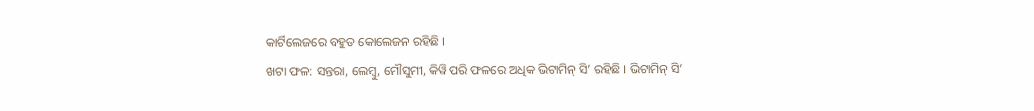କାର୍ଟିଲେଜରେ ବହୁତ କୋଲେଜନ ରହିଛି ।
ଖଟା ଫଳ: ସନ୍ତରା, ଲେମ୍ବୁ, ମୌସୁମୀ, କିୱି ପରି ଫଳରେ ଅଧିକ ଭିଟାମିନ୍ ସି’ ରହିଛି । ଭିଟାମିନ୍ ସି’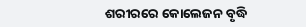ଶରୀରରେ କୋଲେଜନ ବୃଦ୍ଧି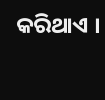କରିଥାଏ ।